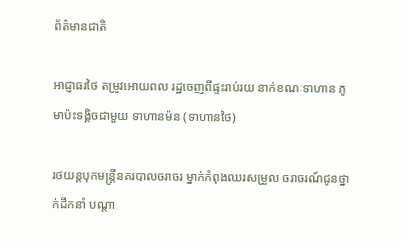ព័ត៌មានជាតិ

អាជ្ញាធរថៃ តម្រូវអោយពល រដ្ឋចេញពីផ្ទះរាប់រយ នាក់ខណៈទាហាន ភូមាប៉ះទង្គិចជាមួយ ទាហានម៉ន (ទាហានថៃ)

រថយន្តបុកមន្រ្តីនគរបាលចរាចរ ម្នាក់កំពុងឈរសម្រួល ចរាចរណ៍ជូនថ្នាក់ដឹកនាំ បណ្ដា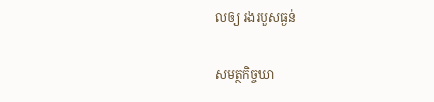លឲ្យ រងរបួសធ្ងន់

សមត្ថកិច្ចឃា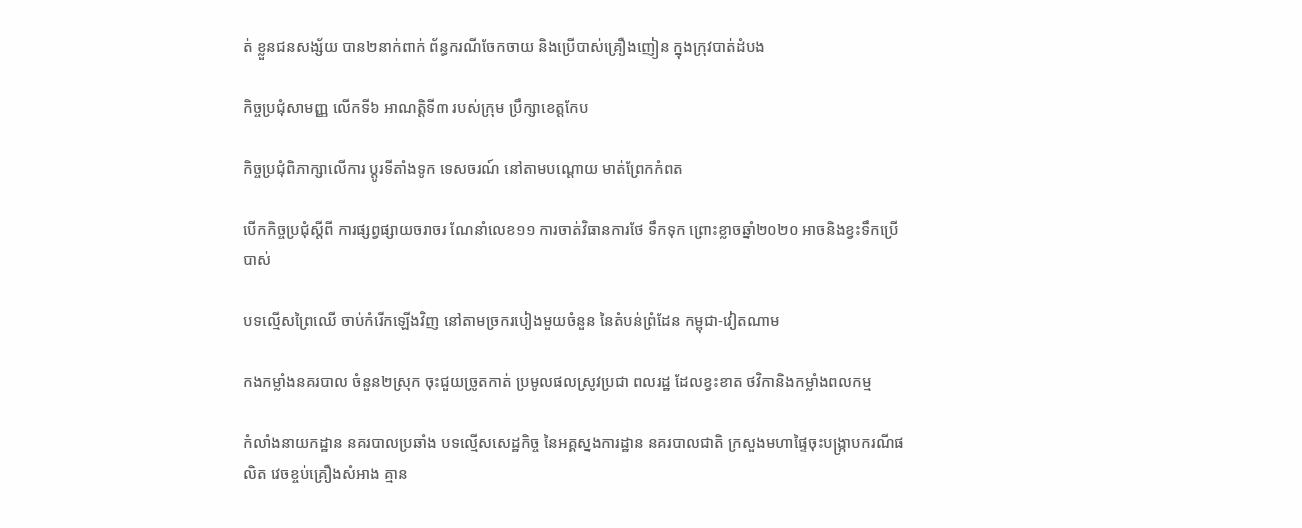ត់ ខ្លួនជនសង្ស័យ បាន២នាក់ពាក់ ព័ន្ធករណីចែកចាយ និងប្រើបាស់គ្រឿងញៀន ក្នុងក្រុវបាត់ដំបង

កិច្ចប្រជុំសាមញ្ញ លើកទី៦ អាណត្តិទី៣ របស់ក្រុម ប្រឹក្សាខេត្តកែប

កិច្ចប្រជុំពិភាក្សាលើការ ប្តូរទីតាំងទូក ទេសចរណ៍ នៅតាមបណ្តោយ មាត់ព្រែកកំពត

បើកកិច្ចប្រជុំស្តីពី ការផ្សព្វផ្សាយចរាចរ ណែនាំលេខ១១ ការចាត់វិធានការថែ ទឹកទុក ព្រោះខ្លាចឆ្នាំ២០២០ អាចនិងខ្វះទឹកប្រើបាស់

បទល្មើសព្រៃឈើ ចាប់កំរើកឡើងវិញ នៅតាមច្រករបៀងមួយចំនួន នៃតំបន់ព្រំដែន កម្ពុជា-វៀតណាម

កងកម្លាំងនគរបាល ចំនួន២ស្រុក ចុះជួយច្រូតកាត់ ប្រមូលផលស្រូវប្រជា ពលរដ្ឋ ដែលខ្វះខាត ថវិកានិងកម្លាំងពលកម្ម

កំលាំងនាយកដ្ឋាន នគរបាលប្រឆាំង បទល្មើសសេដ្ឋកិច្ច នៃអគ្គស្នងការដ្ឋាន នគរបាលជាតិ ក្រសួងមហាផ្ទៃចុះបង្ក្រាបករណីផលិត វេចខ្ចប់គ្រឿងសំអាង គ្មាន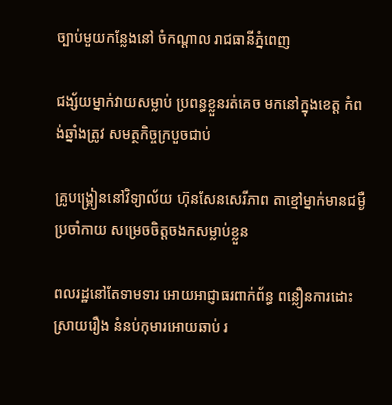ច្បាប់មួយកន្លែងនៅ ចំកណ្តាល រាជធានីភ្នំពេញ

ជង្ស័យម្នាក់វាយសម្លាប់ ប្រពន្ធខ្លួនរត់គេច មកនៅក្នុងខេត្ត កំពង់ឆ្នាំងត្រូវ សមត្ថកិច្ចក្របួចជាប់

គ្រូបង្គ្រៀននៅវិទ្យាល័យ ហ៊ុនសែនសេរីភាព តាខ្មៅម្នាក់មានជម្ងឺប្រចាំកាយ សម្រេចចិត្តចងកសម្លាប់ខ្លួន

ពលរដ្ឋនៅតែទាមទារ អោយអាជ្ញាធរពាក់ព័ន្ធ ពន្លឿនការដោះស្រាយរឿង នំនប់កុមារអោយឆាប់ រ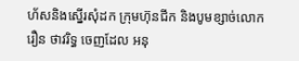ហ័សនិងស្នើរសុំដក ក្រុមហ៊ុនជីក និងបូមខ្សាច់លោក រឿន ថាវរិទ្ធ ចេញដែល អនុ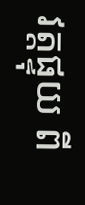វត្តផ្ទុយ ពី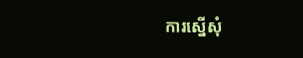ការស្នើសុំ